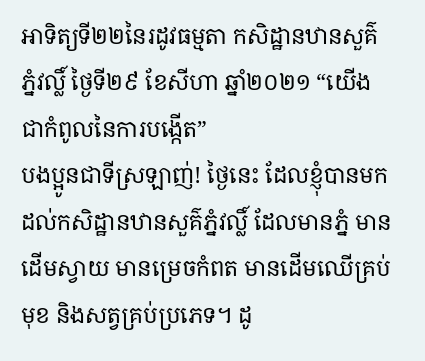អាទិត្យទី២២នៃរដូវធម្មតា កសិដ្ឋានឋានសួគ៌ភ្នំវល្លិ៍ ថ្ងៃទី២៩ ខែសីហា ឆ្នាំ២០២១ “យើងជាកំពូលនៃការបង្កើត”
បងប្អូនជាទីស្រឡាញ់! ថ្ងៃនេះ ដែលខ្ញុំបានមកដល់កសិដ្ឋានឋានសួគ៌ភ្នំវល្លិ៍ ដែលមានភ្នំ មានដើមស្វាយ មានម្រេចកំពត មានដើមឈើគ្រប់មុខ និងសត្វគ្រប់ប្រភេទ។ ដូ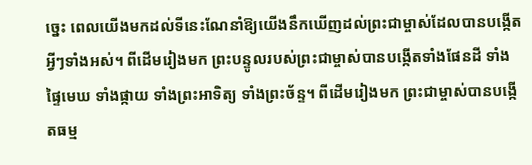ច្នេះ ពេលយើងមកដល់ទីនេះណែនាំឱ្យយើងនឹកឃើញដល់ព្រះជាម្ចាស់ដែលបានបង្កើតអ្វីៗទាំងអស់។ ពីដើមរៀងមក ព្រះបន្ទូលរបស់ព្រះជាម្ចាស់បានបង្កើតទាំងផែនដី ទាំងផ្ទៃមេឃ ទាំងផ្កាយ ទាំងព្រះអាទិត្យ ទាំងព្រះច័ន្ទ។ ពីដើមរៀងមក ព្រះជាម្ចាស់បានបង្កើតធម្ម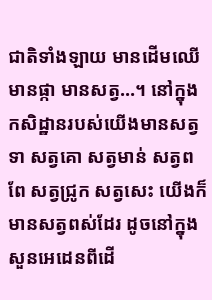ជាតិទាំងឡាយ មានដើមឈើ មានផ្កា មានសត្វ…។ នៅក្នុងកសិដ្ឋានរបស់យើងមានសត្វទា សត្វគោ សត្វមាន់ សត្វពពែ សត្វជ្រូក សត្វសេះ យើងក៏មានសត្វពស់ដែរ ដូចនៅក្នុងសួនអេដេនពីដើ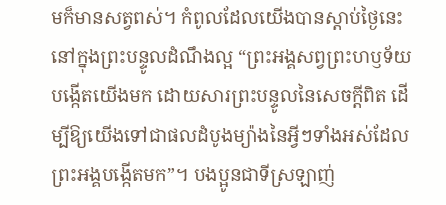មក៏មានសត្វពស់។ កំពូលដែលយើងបានស្តាប់ថ្ងៃនេះនៅក្នុងព្រះបន្ទូលដំណឹងល្អ “ព្រះអង្គសព្វព្រះហឫទ័យបង្កើតយើងមក ដោយសារព្រះបន្ទូលនៃសេចក្តីពិត ដើម្បីឱ្យយើងទៅជាផលដំបូងម្យ៉ាងនៃអ្វីៗទាំងអស់ដែលព្រះអង្គបង្កើតមក”។ បងប្អូនជាទីស្រឡាញ់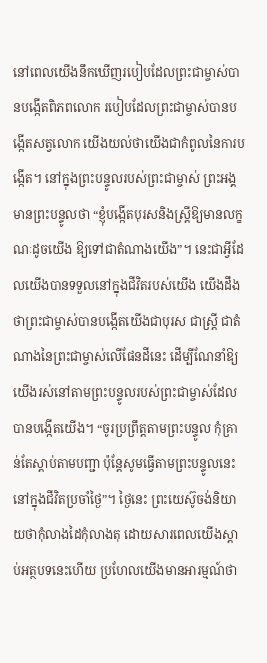នៅពេលយើងនឹកឃើញរបៀបដែលព្រះជាម្ចាស់បានបង្កើតពិភពលោក របៀបដែលព្រះជាម្ចាស់បានបង្កើតសត្វលោក យើងយល់ថាយើងជាកំពូលនៃការបង្កើត។ នៅក្នុងព្រះបន្ទូលរបស់ព្រះជាម្ចាស់ ព្រះអង្គមានព្រះបន្ទូលថា “ខ្ញុំបង្កើតបុរសនិងស្ត្រីឱ្យមានលក្ខណៈដូចយើង ឱ្យទៅជាតំណាងយើង”។ នេះជាអ្វីដែលយើងបានទទួលនៅក្នុងជីវិតរបស់យើង យើងដឹងថាព្រះជាម្ចាស់បានបង្កើតយើងជាបុរស ជាស្ត្រី ជាតំណាងនៃព្រះជាម្ចាស់លើផែនដីនេះ ដើម្បីណែនាំឱ្យយើងរស់នៅតាមព្រះបន្ទូលរបស់ព្រះជាម្ចាស់ដែលបានបង្កើតយើង។ “ចូរប្រព្រឹត្តតាមព្រះបន្ទូល កុំគ្រាន់តែស្តាប់តាមបញ្ជា ប៉ុន្តែសូមធ្វើតាមព្រះបន្ទូលនេះនៅក្នុងជីវិតប្រចាំថ្ងៃ”។ ថ្ងៃនេះ ព្រះយេស៊ូចង់និយាយថាកុំលាងដៃកុំលាងតុ ដោយសារពេលយើងស្តាប់អត្ថបទនេះហើយ ប្រហែលយើងមានអារម្មណ៍ថា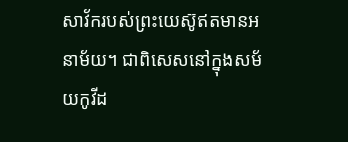សាវ័ករបស់ព្រះយេស៊ូឥតមានអនាម័យ។ ជាពិសេសនៅក្នុងសម័យកូវីដ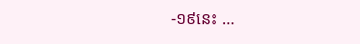-១៩នេះ …